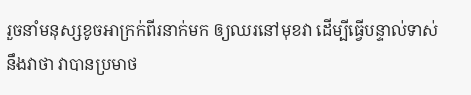រួចនាំមនុស្សខូចអាក្រក់ពីរនាក់មក ឲ្យឈរនៅមុខវា ដើម្បីធ្វើបន្ទាល់ទាស់នឹងវាថា វាបានប្រមាថ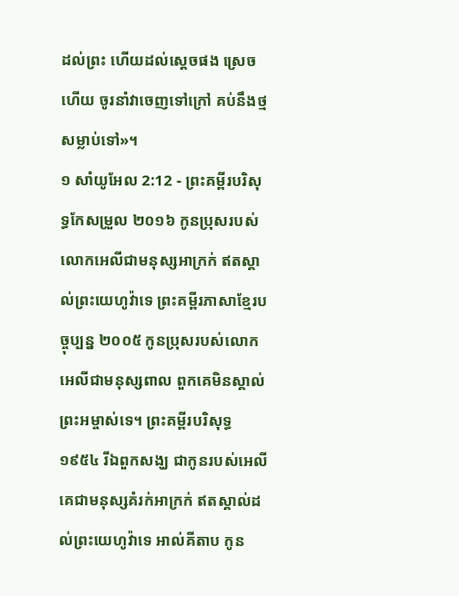ដល់ព្រះ ហើយដល់ស្តេចផង ស្រេចហើយ ចូរនាំវាចេញទៅក្រៅ គប់នឹងថ្មសម្លាប់ទៅ»។
១ សាំយូអែល 2:12 - ព្រះគម្ពីរបរិសុទ្ធកែសម្រួល ២០១៦ កូនប្រុសរបស់លោកអេលីជាមនុស្សអាក្រក់ ឥតស្គាល់ព្រះយេហូវ៉ាទេ ព្រះគម្ពីរភាសាខ្មែរបច្ចុប្បន្ន ២០០៥ កូនប្រុសរបស់លោកអេលីជាមនុស្សពាល ពួកគេមិនស្គាល់ព្រះអម្ចាស់ទេ។ ព្រះគម្ពីរបរិសុទ្ធ ១៩៥៤ រីឯពួកសង្ឃ ជាកូនរបស់អេលី គេជាមនុស្សគំរក់អាក្រក់ ឥតស្គាល់ដល់ព្រះយេហូវ៉ាទេ អាល់គីតាប កូន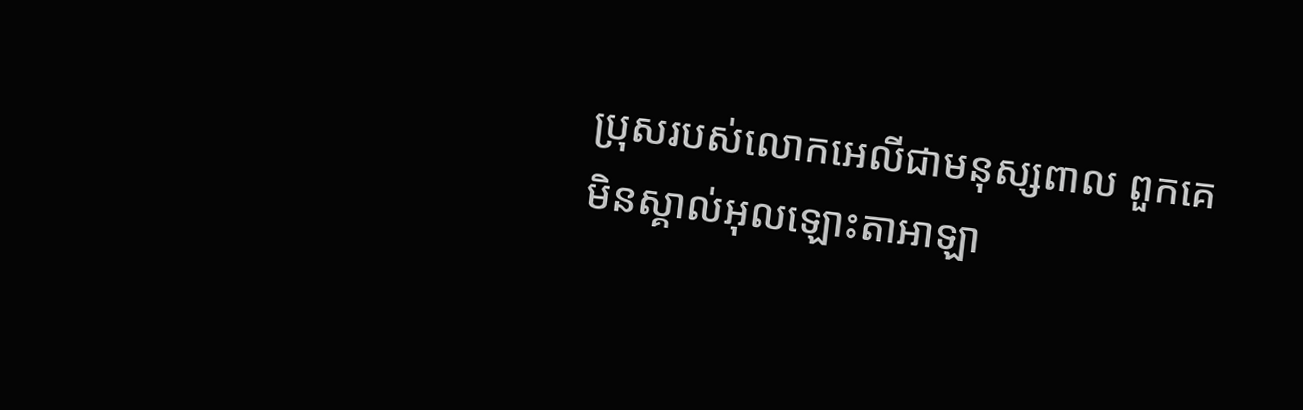ប្រុសរបស់លោកអេលីជាមនុស្សពាល ពួកគេមិនស្គាល់អុលឡោះតាអាឡា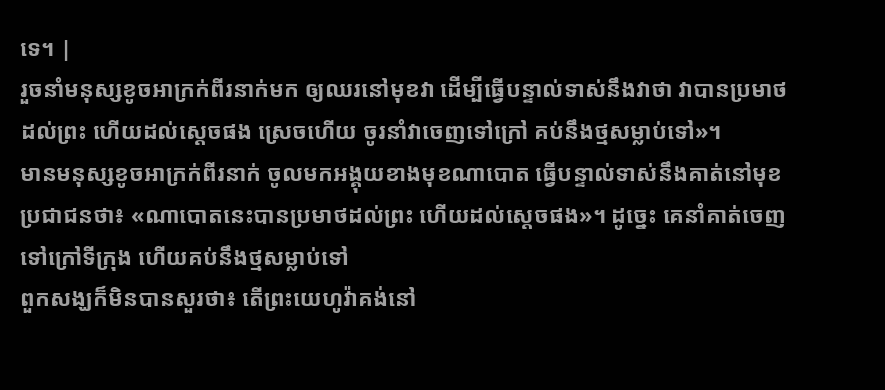ទេ។ |
រួចនាំមនុស្សខូចអាក្រក់ពីរនាក់មក ឲ្យឈរនៅមុខវា ដើម្បីធ្វើបន្ទាល់ទាស់នឹងវាថា វាបានប្រមាថដល់ព្រះ ហើយដល់ស្តេចផង ស្រេចហើយ ចូរនាំវាចេញទៅក្រៅ គប់នឹងថ្មសម្លាប់ទៅ»។
មានមនុស្សខូចអាក្រក់ពីរនាក់ ចូលមកអង្គុយខាងមុខណាបោត ធ្វើបន្ទាល់ទាស់នឹងគាត់នៅមុខប្រជាជនថា៖ «ណាបោតនេះបានប្រមាថដល់ព្រះ ហើយដល់ស្តេចផង»។ ដូច្នេះ គេនាំគាត់ចេញទៅក្រៅទីក្រុង ហើយគប់នឹងថ្មសម្លាប់ទៅ
ពួកសង្ឃក៏មិនបានសួរថា៖ តើព្រះយេហូវ៉ាគង់នៅ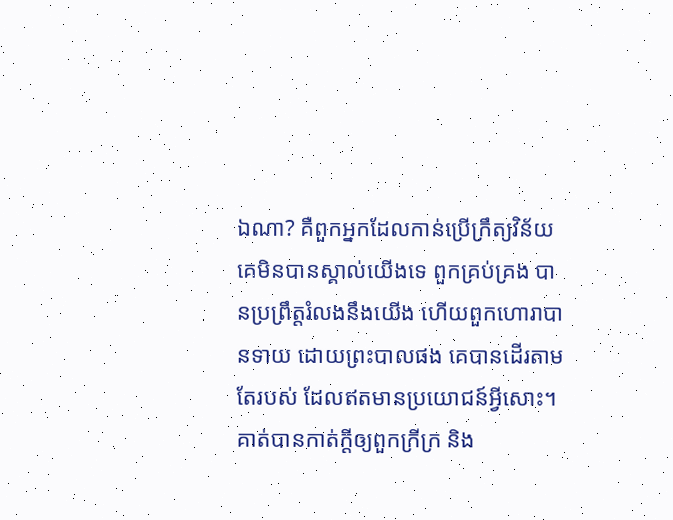ឯណា? គឺពួកអ្នកដែលកាន់ប្រើក្រឹត្យវិន័យ គេមិនបានស្គាល់យើងទេ ពួកគ្រប់គ្រង បានប្រព្រឹត្តរំលងនឹងយើង ហើយពួកហោរាបានទាយ ដោយព្រះបាលផង គេបានដើរតាមតែរបស់ ដែលឥតមានប្រយោជន៍អ្វីសោះ។
គាត់បានកាត់ក្ដីឲ្យពួកក្រីក្រ និង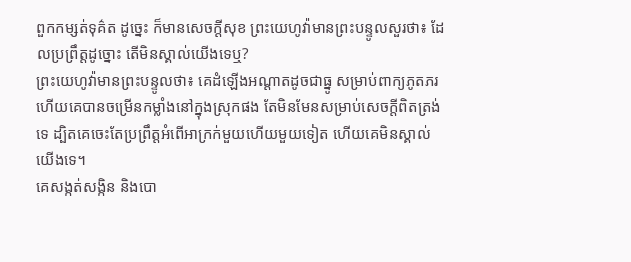ពួកកម្សត់ទុគ៌ត ដូច្នេះ ក៏មានសេចក្ដីសុខ ព្រះយេហូវ៉ាមានព្រះបន្ទូលសួរថា៖ ដែលប្រព្រឹត្តដូច្នោះ តើមិនស្គាល់យើងទេឬ?
ព្រះយេហូវ៉ាមានព្រះបន្ទូលថា៖ គេដំឡើងអណ្ដាតដូចជាធ្នូ សម្រាប់ពាក្យភូតភរ ហើយគេបានចម្រើនកម្លាំងនៅក្នុងស្រុកផង តែមិនមែនសម្រាប់សេចក្ដីពិតត្រង់ទេ ដ្បិតគេចេះតែប្រព្រឹត្តអំពើអាក្រក់មួយហើយមួយទៀត ហើយគេមិនស្គាល់យើងទេ។
គេសង្កត់សង្កិន និងបោ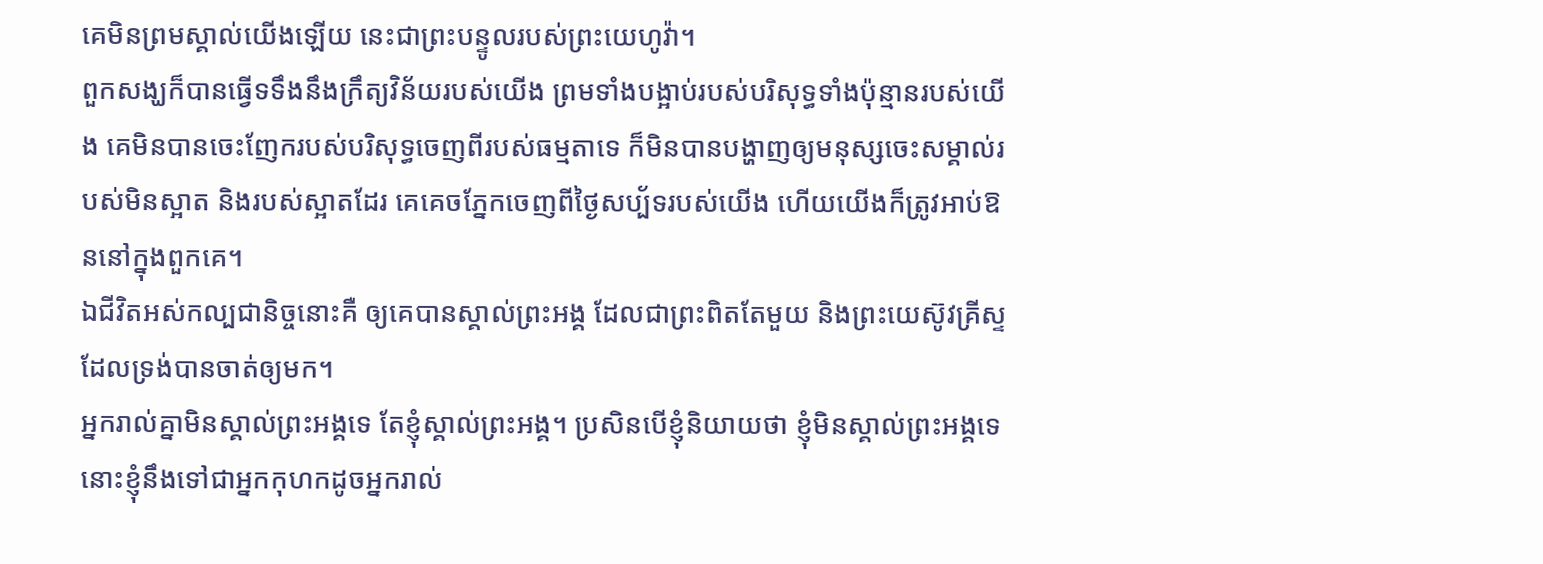គេមិនព្រមស្គាល់យើងឡើយ នេះជាព្រះបន្ទូលរបស់ព្រះយេហូវ៉ា។
ពួកសង្ឃក៏បានធ្វើទទឹងនឹងក្រឹត្យវិន័យរបស់យើង ព្រមទាំងបង្អាប់របស់បរិសុទ្ធទាំងប៉ុន្មានរបស់យើង គេមិនបានចេះញែករបស់បរិសុទ្ធចេញពីរបស់ធម្មតាទេ ក៏មិនបានបង្ហាញឲ្យមនុស្សចេះសម្គាល់របស់មិនស្អាត និងរបស់ស្អាតដែរ គេគេចភ្នែកចេញពីថ្ងៃសប្ប័ទរបស់យើង ហើយយើងក៏ត្រូវអាប់ឱននៅក្នុងពួកគេ។
ឯជីវិតអស់កល្បជានិច្ចនោះគឺ ឲ្យគេបានស្គាល់ព្រះអង្គ ដែលជាព្រះពិតតែមួយ និងព្រះយេស៊ូវគ្រីស្ទ ដែលទ្រង់បានចាត់ឲ្យមក។
អ្នករាល់គ្នាមិនស្គាល់ព្រះអង្គទេ តែខ្ញុំស្គាល់ព្រះអង្គ។ ប្រសិនបើខ្ញុំនិយាយថា ខ្ញុំមិនស្គាល់ព្រះអង្គទេ នោះខ្ញុំនឹងទៅជាអ្នកកុហកដូចអ្នករាល់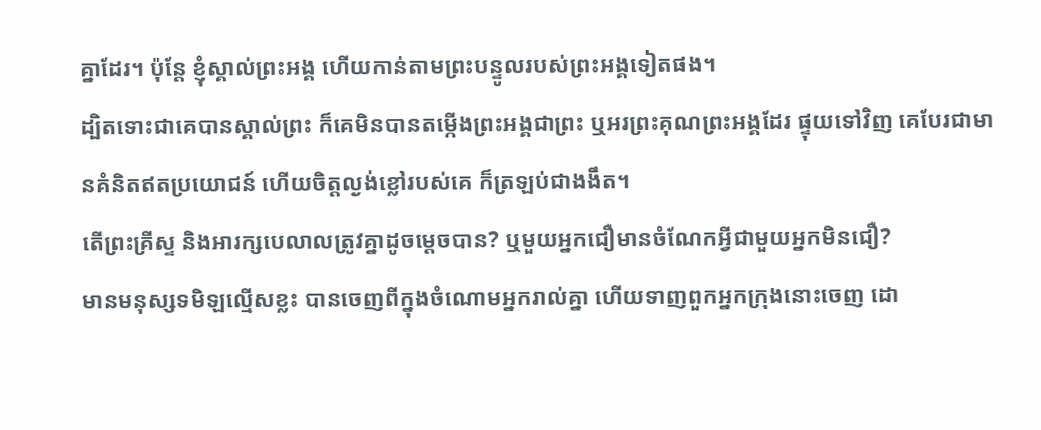គ្នាដែរ។ ប៉ុន្តែ ខ្ញុំស្គាល់ព្រះអង្គ ហើយកាន់តាមព្រះបន្ទូលរបស់ព្រះអង្គទៀតផង។
ដ្បិតទោះជាគេបានស្គាល់ព្រះ ក៏គេមិនបានតម្កើងព្រះអង្គជាព្រះ ឬអរព្រះគុណព្រះអង្គដែរ ផ្ទុយទៅវិញ គេបែរជាមានគំនិតឥតប្រយោជន៍ ហើយចិត្តល្ងង់ខ្លៅរបស់គេ ក៏ត្រឡប់ជាងងឹត។
តើព្រះគ្រីស្ទ និងអារក្សបេលាលត្រូវគ្នាដូចម្ដេចបាន? ឬមួយអ្នកជឿមានចំណែកអ្វីជាមួយអ្នកមិនជឿ?
មានមនុស្សទមិឡល្មើសខ្លះ បានចេញពីក្នុងចំណោមអ្នករាល់គ្នា ហើយទាញពួកអ្នកក្រុងនោះចេញ ដោ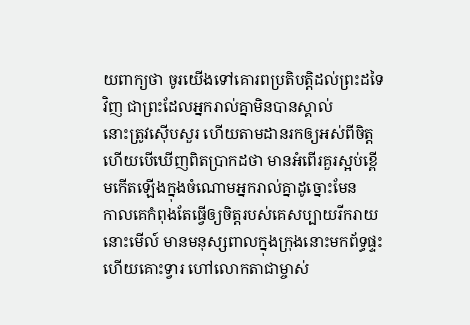យពាក្យថា ចូរយើងទៅគោរពប្រតិបត្តិដល់ព្រះដទៃវិញ ជាព្រះដែលអ្នករាល់គ្នាមិនបានស្គាល់
នោះត្រូវស៊ើបសួរ ហើយតាមដានរកឲ្យអស់ពីចិត្ត ហើយបើឃើញពិតប្រាកដថា មានអំពើរគួរស្អប់ខ្ពើមកើតឡើងក្នុងចំណោមអ្នករាល់គ្នាដូច្នោះមែន
កាលគេកំពុងតែធ្វើឲ្យចិត្តរបស់គេសប្បាយរីករាយ នោះមើល៍ មានមនុស្សពាលក្នុងក្រុងនោះមកព័ទ្ធផ្ទះ ហើយគោះទ្វារ ហៅលោកតាជាម្ចាស់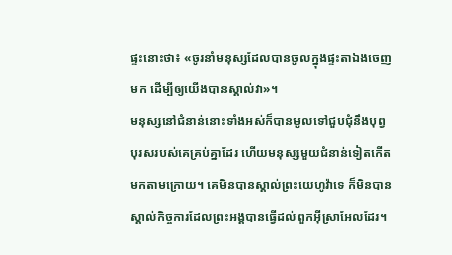ផ្ទះនោះថា៖ «ចូរនាំមនុស្សដែលបានចូលក្នុងផ្ទះតាឯងចេញមក ដើម្បីឲ្យយើងបានស្គាល់វា»។
មនុស្សនៅជំនាន់នោះទាំងអស់ក៏បានមូលទៅជួបជុំនឹងបុព្វបុរសរបស់គេគ្រប់គ្នាដែរ ហើយមនុស្សមួយជំនាន់ទៀតកើតមកតាមក្រោយ។ គេមិនបានស្គាល់ព្រះយេហូវ៉ាទេ ក៏មិនបានស្គាល់កិច្ចការដែលព្រះអង្គបានធ្វើដល់ពួកអ៊ីស្រាអែលដែរ។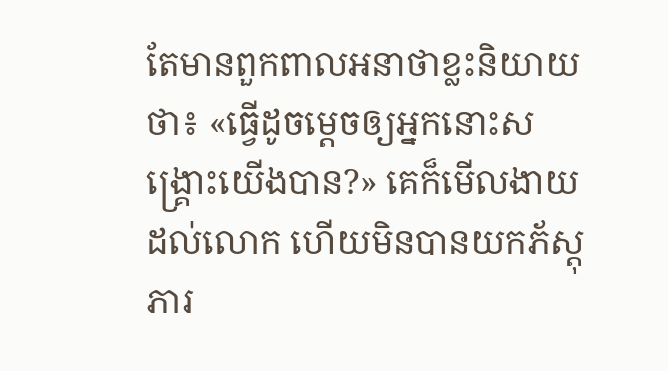តែមានពួកពាលអនាថាខ្លះនិយាយថា៖ «ធ្វើដូចម្តេចឲ្យអ្នកនោះសង្គ្រោះយើងបាន?» គេក៏មើលងាយដល់លោក ហើយមិនបានយកភ័ស្តុភារ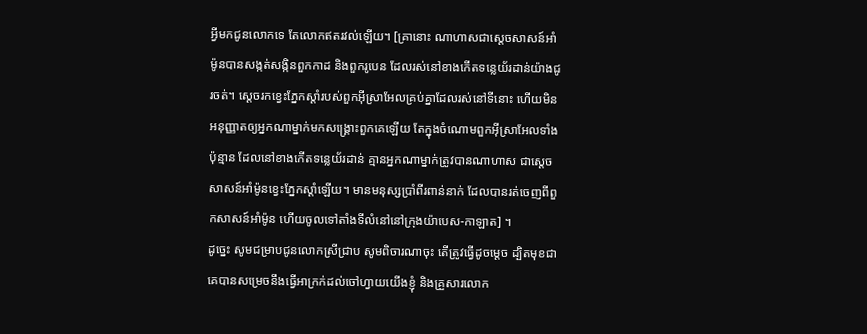អ្វីមកជូនលោកទេ តែលោកឥតរវល់ឡើយ។ [គ្រានោះ ណាហាសជាស្ដេចសាសន៍អាំម៉ូនបានសង្កត់សង្កិនពួកកាដ និងពួករូបេន ដែលរស់នៅខាងកើតទន្លេយ័រដាន់យ៉ាងជូរចត់។ ស្ដេចរកខ្វេះភ្នែកស្ដាំរបស់ពួកអ៊ីស្រាអែលគ្រប់គ្នាដែលរស់នៅទីនោះ ហើយមិនអនុញ្ញាតឲ្យអ្នកណាម្នាក់មកសង្គ្រោះពួកគេឡើយ តែក្នុងចំណោមពួកអ៊ីស្រាអែលទាំងប៉ុន្មាន ដែលនៅខាងកើតទន្លេយ័រដាន់ គ្មានអ្នកណាម្នាក់ត្រូវបានណាហាស ជាស្ដេចសាសន៍អាំម៉ូនខ្វេះភ្នែកស្ដាំឡើយ។ មានមនុស្សប្រាំពីរពាន់នាក់ ដែលបានរត់ចេញពីពួកសាសន៍អាំម៉ូន ហើយចូលទៅតាំងទីលំនៅនៅក្រុងយ៉ាបេស-កាឡាត] ។
ដូច្នេះ សូមជម្រាបជូនលោកស្រីជ្រាប សូមពិចារណាចុះ តើត្រូវធ្វើដូចម្តេច ដ្បិតមុខជាគេបានសម្រេចនឹងធ្វើអាក្រក់ដល់ចៅហ្វាយយើងខ្ញុំ និងគ្រួសារលោក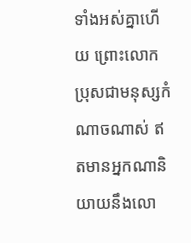ទាំងអស់គ្នាហើយ ព្រោះលោកប្រុសជាមនុស្សកំណាចណាស់ ឥតមានអ្នកណានិយាយនឹងលោ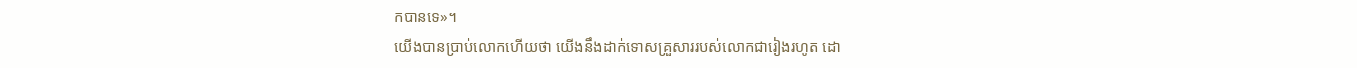កបានទេ»។
យើងបានប្រាប់លោកហើយថា យើងនឹងដាក់ទោសគ្រួសាររបស់លោកជារៀងរហូត ដោ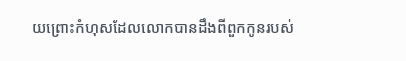យព្រោះកំហុសដែលលោកបានដឹងពីពួកកូនរបស់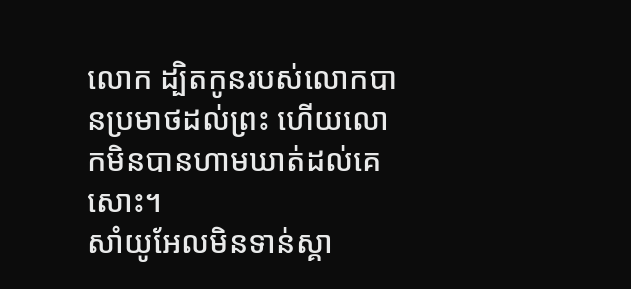លោក ដ្បិតកូនរបស់លោកបានប្រមាថដល់ព្រះ ហើយលោកមិនបានហាមឃាត់ដល់គេសោះ។
សាំយូអែលមិនទាន់ស្គា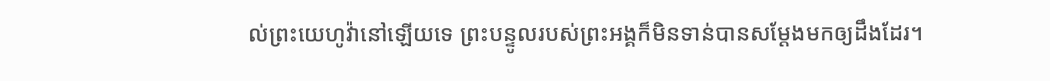ល់ព្រះយេហូវ៉ានៅឡើយទេ ព្រះបន្ទូលរបស់ព្រះអង្គក៏មិនទាន់បានសម្ដែងមកឲ្យដឹងដែរ។